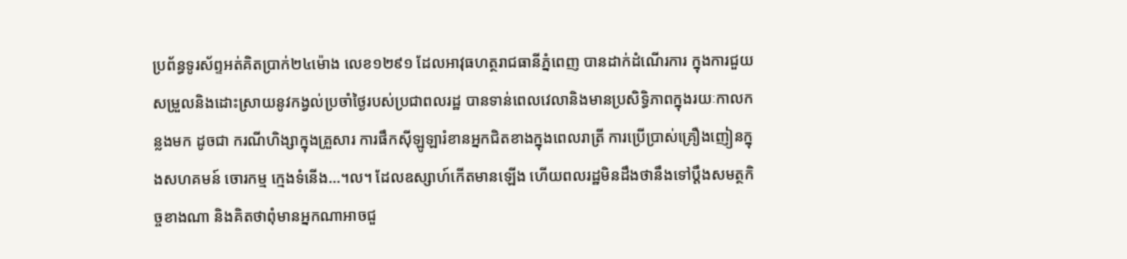ប្រព័ន្ធទូរស័ព្ទអត់គិតប្រាក់២៤ម៉ោង លេខ១២៩១ ដែលអាវុធហត្ថរាជធានីភ្នំពេញ បានដាក់ដំណើរការ ក្នុងការជួយសម្រួលនិងដោះស្រាយនូវកង្វល់ប្រចាំថ្ងៃរបស់ប្រជាពលរដ្ឋ បានទាន់ពេលវេលានិងមានប្រសិទ្ធិភាពក្នុងរយៈកាលកន្លងមក ដូចជា ករណីហិង្សាក្នុងគ្រួសារ ការផឹកស៊ីឡូឡារំខានអ្នកជិតខាងក្នុងពេលរាត្រី ការប្រើប្រាស់គ្រឿងញៀនក្នុងសហគមន៍ ចោរកម្ម ក្មេងទំនើង…។ល។ ដែលឧស្សាហ៍កើតមានឡើង ហើយពលរដ្ឋមិនដឹងថានឹងទៅប្តឹងសមត្ថកិច្ចខាងណា និងគិតថាពុំមានអ្នកណាអាចជួ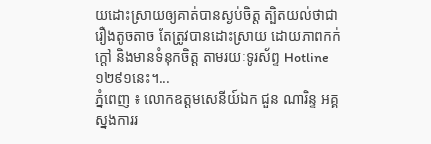យដោះស្រាយឲ្យគាត់បានស្ងប់ចិត្ត ត្បិតយល់ថាជារឿងតូចតាច តែត្រូវបានដោះស្រាយ ដោយភាពកក់ក្តៅ និងមានទំនុកចិត្ត តាមរយៈទូរស័ព្ទ Hotline ១២៩១នេះ។...
ភ្នំពេញ ៖ លោកឧត្តមសេនីយ៍ឯក ជួន ណារិន្ទ អគ្គស្នងការរ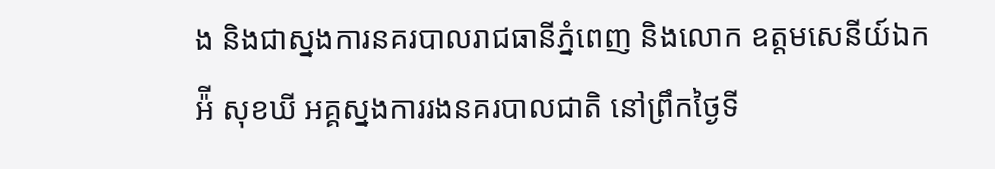ង និងជាស្នងការនគរបាលរាជធានីភ្នំពេញ និងលោក ឧត្តមសេនីយ៍ឯក អ៉ី សុខឃី អគ្គស្នងការរងនគរបាលជាតិ នៅព្រឹកថ្ងៃទី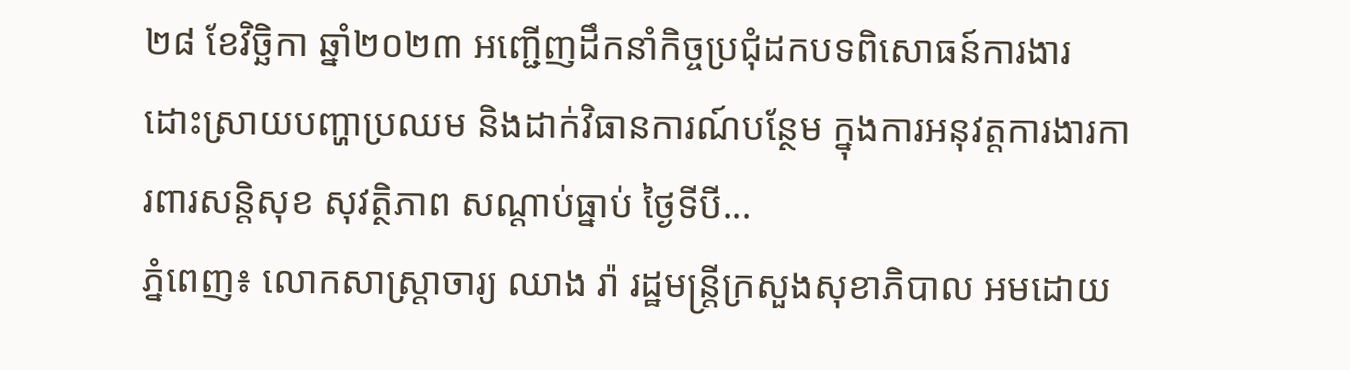២៨ ខែវិច្ឆិកា ឆ្នាំ២០២៣ អញ្ជើញដឹកនាំកិច្ចប្រជុំដកបទពិសោធន៍ការងារ ដោះស្រាយបញ្ហាប្រឈម និងដាក់វិធានការណ៍បន្ថែម ក្នុងការអនុវត្តការងារការពារសន្តិសុខ សុវត្ថិភាព សណ្តាប់ធ្នាប់ ថ្ងៃទីបី...
ភ្នំពេញ៖ លោកសាស្រ្តាចារ្យ ឈាង រ៉ា រដ្ឋមន្រ្តីក្រសួងសុខាភិបាល អមដោយ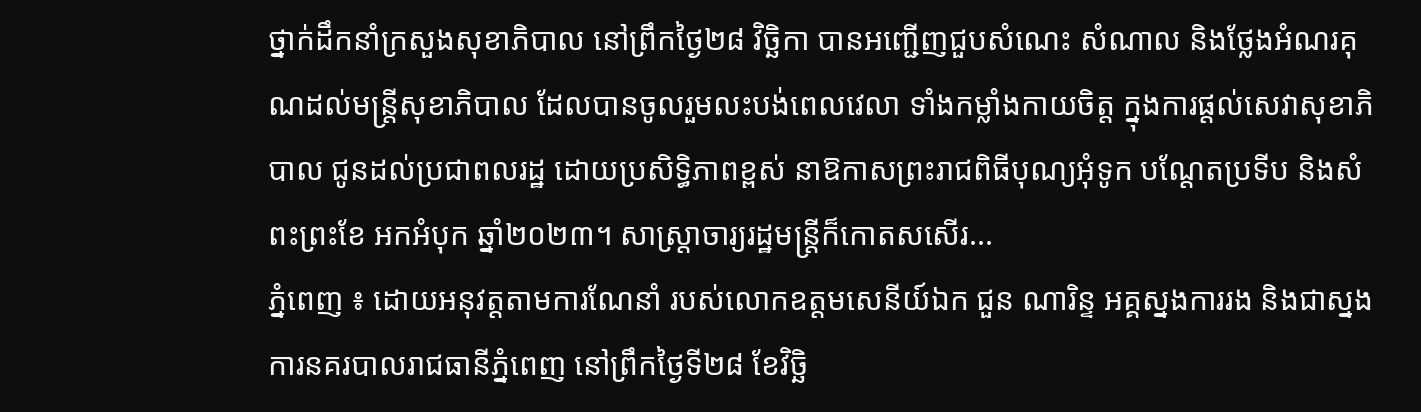ថ្នាក់ដឹកនាំក្រសួងសុខាភិបាល នៅព្រឹកថ្ងៃ២៨ វិច្ឆិកា បានអញ្ជើញជួបសំណេះ សំណាល និងថ្លែងអំណរគុណដល់មន្រ្តីសុខាភិបាល ដែលបានចូលរួមលះបង់ពេលវេលា ទាំងកម្លាំងកាយចិត្ត ក្នុងការផ្តល់សេវាសុខាភិបាល ជូនដល់ប្រជាពលរដ្ឋ ដោយប្រសិទ្ធិភាពខ្ពស់ នាឱកាសព្រះរាជពិធីបុណ្យអុំទូក បណ្តែតប្រទីប និងសំពះព្រះខែ អកអំបុក ឆ្នាំ២០២៣។ សាស្ត្រាចារ្យរដ្ឋមន្រ្តីក៏កោតសសើរ...
ភ្នំពេញ ៖ ដោយអនុវត្តតាមការណែនាំ របស់លោកឧត្តមសេនីយ៍ឯក ជួន ណារិន្ទ អគ្គស្នងការរង និងជាស្នងការនគរបាលរាជធានីភ្នំពេញ នៅព្រឹកថ្ងៃទី២៨ ខែវិច្ឆិ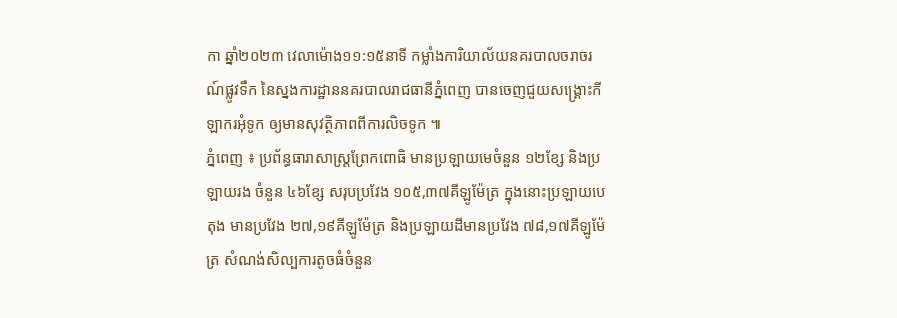កា ឆ្នាំ២០២៣ វេលាម៉ោង១១:១៥នាទី កម្លាំងការិយាល័យនគរបាលចរាចរណ៍ផ្លូវទឹក នៃស្នងការដ្ឋាននគរបាលរាជធានីភ្នំពេញ បានចេញជួយសង្គ្រោះកីឡាករអុំទូក ឲ្យមានសុវត្ថិភាពពីការលិចទូក ៕
ភ្នំពេញ ៖ ប្រព័ន្ធធារាសាស្រ្តព្រែកពោធិ មានប្រឡាយមេចំនួន ១២ខ្សែ និងប្រឡាយរង ចំនួន ៤៦ខ្សែ សរុបប្រវែង ១០៥,៣៧គីឡូម៉ែត្រ ក្នុងនោះប្រឡាយបេតុង មានប្រវែង ២៧,១៩គីឡូម៉ែត្រ និងប្រឡាយដីមានប្រវែង ៧៨,១៧គីឡូម៉ែត្រ សំណង់សិល្បការតូចធំចំនួន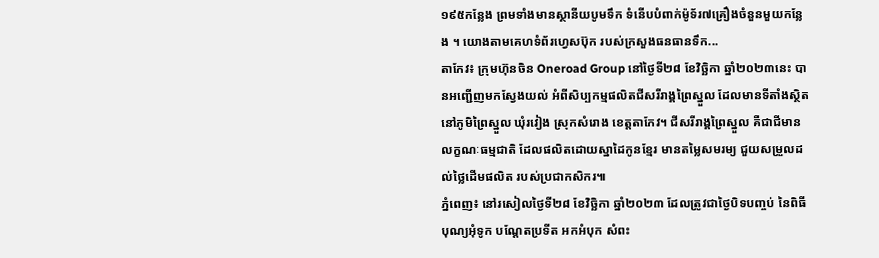១៩៥កន្លែង ព្រមទាំងមានស្ថានីយបូមទឹក ទំនើបបំពាក់ម៉ូទ័រ៧គ្រឿងចំនួនមួយកន្លែង ។ យោងតាមគេហទំព័រហ្វេសប៊ុក របស់ក្រសួងធនធានទឹក...
តាកែវ៖ ក្រុមហ៊ុនចិន Oneroad Group នៅថ្ងៃទី២៨ ខែវិច្ឆិកា ឆ្នាំ២០២៣នេះ បានអញ្ជើញមកស្វែងយល់ អំពីសិប្បកម្មផលិតជីសរីរាង្គព្រៃស្នួល ដែលមានទីតាំងស្ថិតនៅភូមិព្រៃស្នួល ឃុំរវៀង ស្រុកសំរោង ខេត្តតាកែវ។ ជីសរីរាង្គព្រៃស្នួល គឺជាជីមានលក្ខណៈធម្មជាតិ ដែលផលិតដោយស្នាដៃកូនខ្មែរ មានតម្លៃសមរម្យ ជួយសម្រួលដល់ថ្លៃដើមផលិត របស់ប្រជាកសិករ៕
ភ្នំពេញ៖ នៅរសៀលថ្ងៃទី២៨ ខែវិច្ឆិកា ឆ្នាំ២០២៣ ដែលត្រូវជាថ្ងៃបិទបញ្ចប់ នៃពិធីបុណ្យអុំទូក បណ្ដែតប្រទីត អកអំបុក សំពះ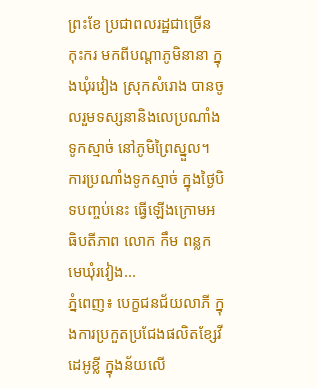ព្រះខែ ប្រជាពលរដ្ឋជាច្រើនកុះករ មកពីបណ្ដាភូមិនានា ក្នុងឃុំរវៀង ស្រុកសំរោង បានចូលរួមទស្សនានិងលេប្រណាំងទូកស្មាច់ នៅភូមិព្រៃស្នួល។ ការប្រណាំងទូកស្មាច់ ក្នុងថ្ងៃបិទបញ្ចប់នេះ ធ្វើឡើងក្រោមអធិបតីភាព លោក កឹម ពន្លក មេឃុំរវៀង...
ភ្នំពេញ៖ បេក្ខជនជ័យលាភី ក្នុងការប្រកួតប្រជែងផលិតខ្សែវីដេអូខ្លី ក្នុងន័យលើ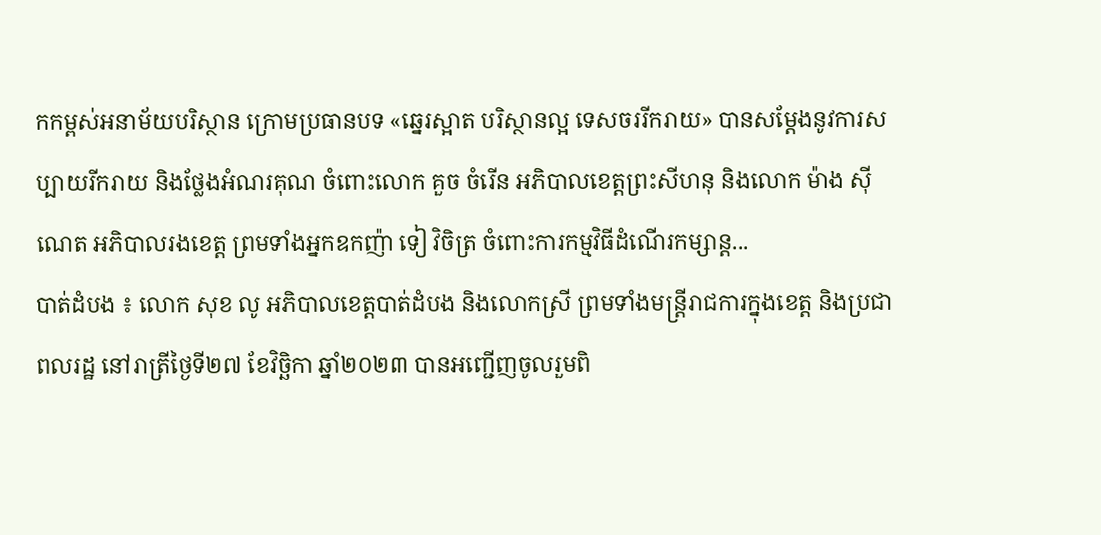កកម្ពស់អនាម័យបរិស្ថាន ក្រោមប្រធានបទ «ឆ្នេរស្អាត បរិស្ថានល្អ ទេសចររីករាយ» បានសម្តែងនូវការសប្បាយរីករាយ និងថ្លែងអំណរគុណ ចំពោះលោក គួច ចំរើន អភិបាលខេត្តព្រះសីហនុ និងលោក ម៉ាង ស៊ីណេត អភិបាលរងខេត្ត ព្រមទាំងអ្នកឧកញ៉ា ទៀ វិចិត្រ ចំពោះការកម្មវិធីដំណើរកម្សាន្ត...
បាត់ដំបង ៖ លោក សុខ លូ អភិបាលខេត្តបាត់ដំបង និងលោកស្រី ព្រមទាំងមន្រ្ដីរាជការក្នុងខេត្ត និងប្រជាពលរដ្ឋ នៅរាត្រីថ្ងៃទី២៧ ខែវិច្ឆិកា ឆ្នាំ២០២៣ បានអញ្ជើញចូលរួមពិ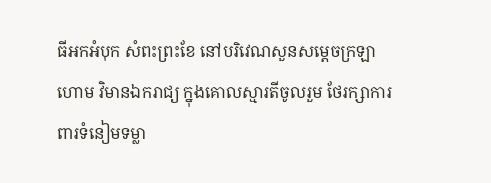ធីអកអំបុក សំពះព្រះខែ នៅបរិវេណសួនសម្ដេចក្រឡាហោម វិមានឯករាជ្យ ក្នុងគោលស្មារតីចូលរួម ថែរក្សាការពារទំនៀមទម្លា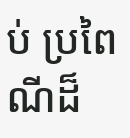ប់ ប្រពៃណីដ៏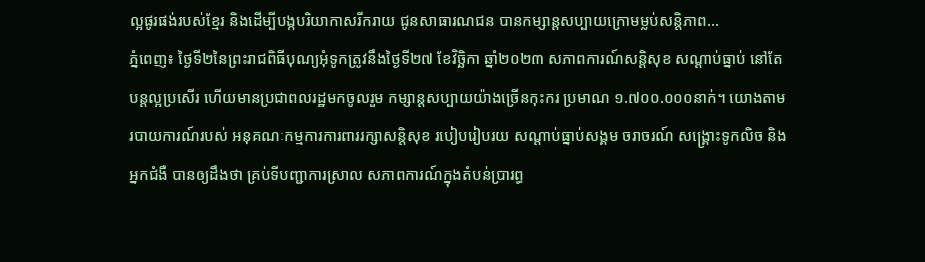ល្អផូរផង់របស់ខ្មែរ និងដើម្បីបង្កបរិយាកាសរីករាយ ជូនសាធារណជន បានកម្សាន្តសប្បាយក្រោមម្លប់សន្តិភាព...
ភ្នំពេញ៖ ថ្ងៃទី២នៃព្រះរាជពិធីបុណ្យអុំទូកត្រូវនឹងថ្ងៃទី២៧ ខែវិច្ឆិកា ឆ្នាំ២០២៣ សភាពការណ៍សន្តិសុខ សណ្តាប់ធ្នាប់ នៅតែបន្តល្អប្រសើរ ហើយមានប្រជាពលរដ្ឋមកចូលរួម កម្សាន្តសប្បាយយ៉ាងច្រើនកុះករ ប្រមាណ ១.៧០០.០០០នាក់។ យោងតាមរបាយការណ៍របស់ អនុគណៈកម្មការការពាររក្សាសន្តិសុខ របៀបរៀបរយ សណ្តាប់ធ្នាប់សង្គម ចរាចរណ៍ សង្រ្គោះទូកលិច និងអ្នកជំងឺ បានឲ្យដឹងថា គ្រប់ទីបញ្ជាការស្រាល សភាពការណ៍ក្នុងតំបន់ប្រារព្ធ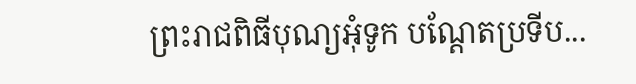ព្រះរាជពិធីបុណ្យអុំទូក បណ្តែតប្រទីប...